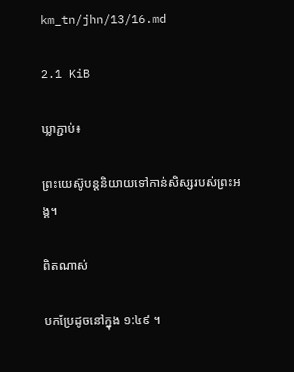km_tn/jhn/13/16.md

2.1 KiB

ឃ្លាភ្ជាប់៖

ព្រះយេស៊ូបន្ដនិយាយទៅកាន់សិស្សរបស់ព្រះអង្គ។

ពិតណាស់

បកប្រែដូចនៅក្នុង ១:៤៩ ។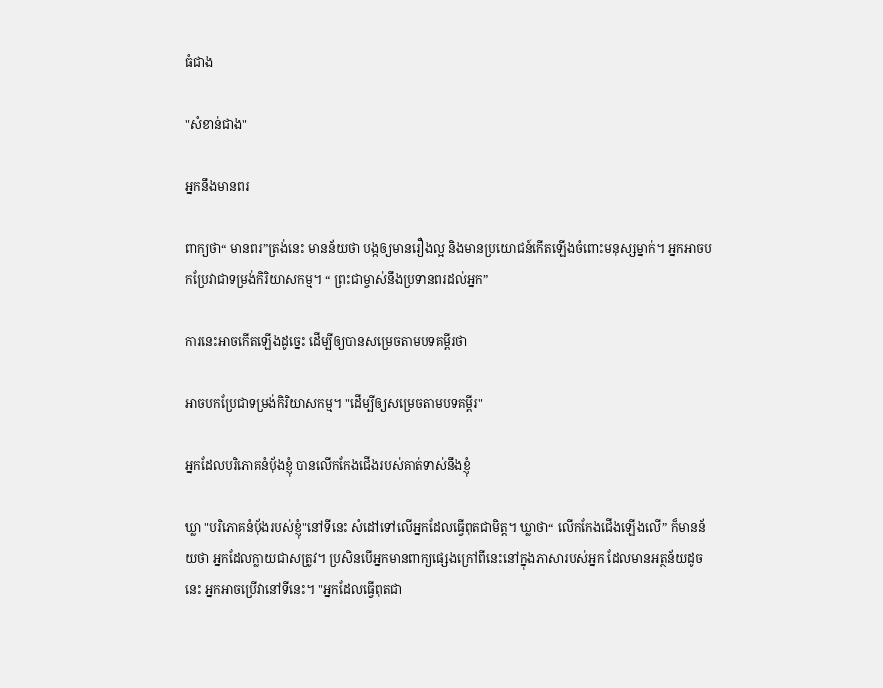ធំជាង

"សំខាន់ជាង"

អ្នកនឹងមានពរ

ពាក្យថា“ មានពរ”ត្រង់នេះ មានន័យថា បង្កឲ្យមានរឿងល្អ និងមានប្រយោជន៍កើតឡើងចំពោះមនុស្សម្នាក់។ អ្នកអាចបកប្រែវាជាទម្រង់កិរិយាសកម្ម។ “ ព្រះជាម្ចាស់នឹងប្រទានពរដល់អ្នក”

ការនេះអាចកើតឡើងដូច្នេះ ដើម្បីឲ្យបានសម្រេចតាមបទគម្ពីរថា

អាចបកប្រែជាទម្រង់កិរិយាសកម្ម។ "ដើម្បីឲ្យសម្រេចតាមបទគម្ពីរ"

អ្នកដែលបរិភោគនំប៉័ងខ្ញុំ បានលើកកែងជើងរបស់គាត់ទាស់នឹងខ្ញុំ

ឃ្លា "បរិភោគនំប៉័ងរបស់ខ្ញុំ"នៅទីនេះ សំដៅទៅលើអ្នកដែលធ្វើពុតជាមិត្ត។ ឃ្លាថា“ លើកកែងជើងឡើងលើ” ក៏មានន័យថា អ្នកដែលក្លាយជាសត្រូវ។ ប្រសិនបើអ្នកមានពាក្យផ្សេងក្រៅពីនេះនៅក្នុងភាសារបស់អ្នក ដែលមានអត្ថន័យដូចនេះ អ្នកអាចប្រើវានៅទីនេះ។ "អ្នកដែលធ្វើពុតជា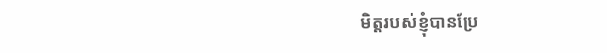មិត្តរបស់ខ្ញុំបានប្រែ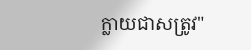ក្លាយជាសត្រូវ"